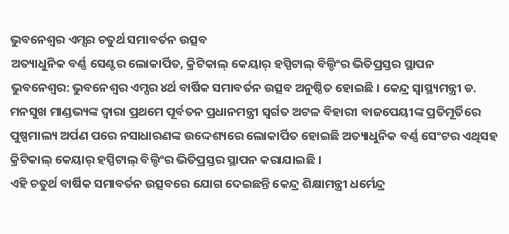ଭୁବନେଶ୍ୱର ଏମ୍ସର ଚତୁର୍ଥ ସମାବର୍ତନ ଉତ୍ସବ
ଅତ୍ୟାଧୁନିକ ବର୍ଣ୍ଣ ସେଣ୍ଟର ଲୋକାର୍ପିତ, କ୍ରିଟିକାଲ୍ କେୟାର୍ ହସ୍ପିଟାଲ୍ ବିଲ୍ଡିଂର ଭିତିପ୍ରସ୍ତର ସ୍ଥାପନ
ଭୁବନେଶ୍ୱର: ଭୁବନେଶ୍ୱର ଏମ୍ସର ୪ର୍ଥ ବାର୍ଷିକ ସମାବର୍ତନ ଉତ୍ସବ ଅନୁଷ୍ଠିତ ହୋଇଛି । କେନ୍ଦ୍ର ସ୍ୱାସ୍ଥ୍ୟମନ୍ତ୍ରୀ ଡ. ମନସୁଖ ମାଣ୍ଡଭ୍ୟଙ୍କ ଦ୍ୱାରା ପ୍ରଥମେ ପୂର୍ବତନ ପ୍ରଧାନମନ୍ତ୍ରୀ ସ୍ୱର୍ଗତ ଅଟଳ ବିହାରୀ ବାଜପେୟୀଙ୍କ ପ୍ରତିମୂର୍ତିରେ ପୁଷ୍ପମାଲ୍ୟ ଅର୍ପଣ ପରେ ନସାଧାରଣଙ୍କ ଉଦ୍ଦେଶ୍ୟରେ ଲୋକାର୍ପିତ ହୋଇଛି ଅତ୍ୟାଧୁନିକ ବର୍ଣ୍ଣ ସେଂଟର ଏଥିସହ କ୍ରିଟିକାଲ୍ କେୟାର୍ ହସ୍ପିଟାଲ୍ ବିଲ୍ଡିଂର ଭିତିପ୍ରସ୍ତର ସ୍ଥାପନ କରାଯାଇଛି ।
ଏହି ଚତୁର୍ଥ ବାର୍ଷିକ ସମାବର୍ତନ ଉତ୍ସବରେ ଯୋଗ ଦେଇଛନ୍ତି କେନ୍ଦ୍ର ଶିକ୍ଷାମନ୍ତ୍ରୀ ଧର୍ମେନ୍ଦ୍ର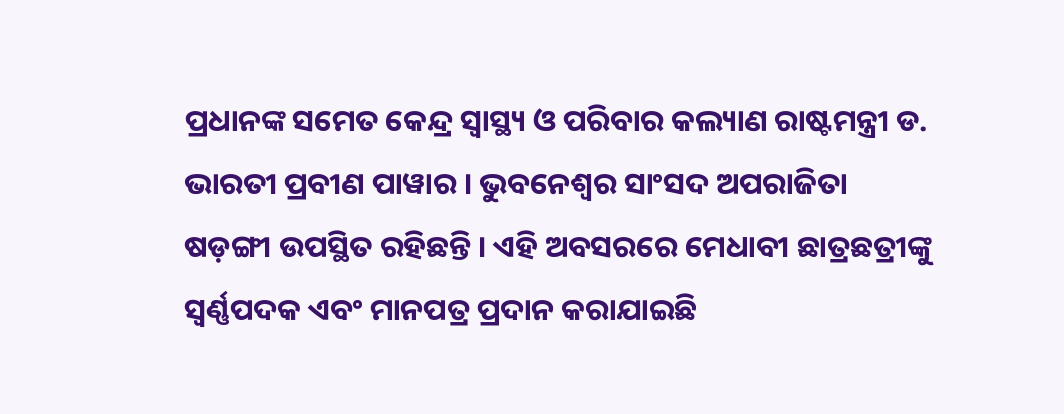ପ୍ରଧାନଙ୍କ ସମେତ କେନ୍ଦ୍ର ସ୍ୱାସ୍ଥ୍ୟ ଓ ପରିବାର କଲ୍ୟାଣ ରାଷ୍ଟମନ୍ତ୍ରୀ ଡ. ଭାରତୀ ପ୍ରବୀଣ ପାୱାର । ଭୁବନେଶ୍ୱର ସାଂସଦ ଅପରାଜିତା ଷଡ଼ଙ୍ଗୀ ଉପସ୍ଥିତ ରହିଛନ୍ତି । ଏହି ଅବସରରେ ମେଧାବୀ ଛାତ୍ରଛତ୍ରୀଙ୍କୁ ସ୍ୱର୍ଣ୍ଣପଦକ ଏବଂ ମାନପତ୍ର ପ୍ରଦାନ କରାଯାଇଛି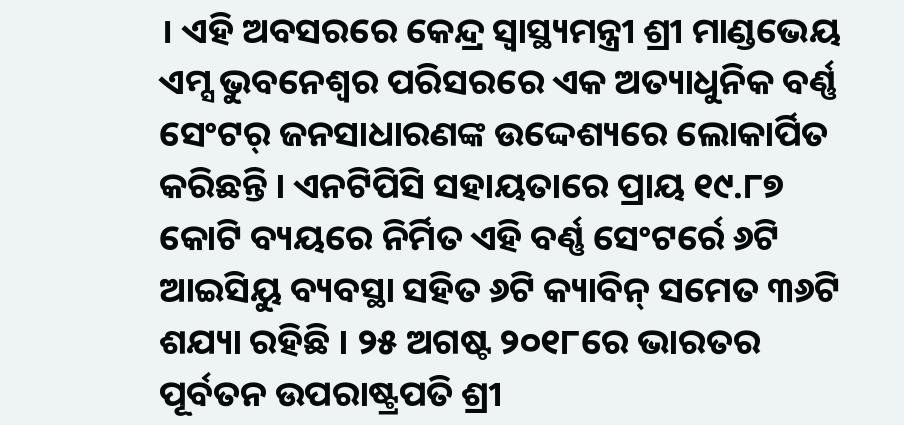। ଏହି ଅବସରରେ କେନ୍ଦ୍ର ସ୍ୱାସ୍ଥ୍ୟମନ୍ତ୍ରୀ ଶ୍ରୀ ମାଣ୍ଡଭେୟ ଏମ୍ସ ଭୁବନେଶ୍ୱର ପରିସରରେ ଏକ ଅତ୍ୟାଧୁନିକ ବର୍ଣ୍ଣ ସେଂଟର୍ ଜନସାଧାରଣଙ୍କ ଉଦ୍ଦେଶ୍ୟରେ ଲୋକାର୍ପିତ କରିଛନ୍ତି । ଏନଟିପିସି ସହାୟତାରେ ପ୍ରାୟ ୧୯.୮୭ କୋଟି ବ୍ୟୟରେ ନିର୍ମିତ ଏହି ବର୍ଣ୍ଣ ସେଂଟର୍ରେ ୬ଟି ଆଇସିୟୁ ବ୍ୟବସ୍ଥା ସହିତ ୬ଟି କ୍ୟାବିନ୍ ସମେତ ୩୬ଟି ଶଯ୍ୟା ରହିଛି । ୨୫ ଅଗଷ୍ଟ ୨୦୧୮ରେ ଭାରତର ପୂର୍ବତନ ଉପରାଷ୍ଟ୍ରପତି ଶ୍ରୀ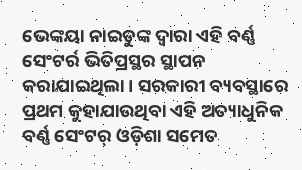ଭେଙ୍କୟା ନାଇଡୁଙ୍କ ଦ୍ୱାରା ଏହି ବର୍ଣ୍ଣ ସେଂଟର୍ର ଭିତିପ୍ରସ୍ଥର ସ୍ଥାପନ କରାଯାଇଥିଲା । ସରକାରୀ ବ୍ୟବସ୍ଥାରେ ପ୍ରଥମ କୁହାଯାଉଥିବା ଏହି ଅତ୍ୟାଧୁନିକ ବର୍ଣ୍ଣ ସେଂଟର୍ ଓଡ଼ିଶା ସମେତ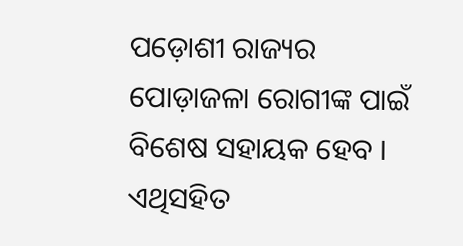ପଡ଼ୋଶୀ ରାଜ୍ୟର ପୋଡ଼ାଜଳା ରୋଗୀଙ୍କ ପାଇଁ ବିଶେଷ ସହାୟକ ହେବ । ଏଥିସହିତ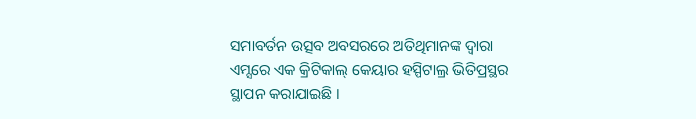ସମାବର୍ତନ ଉତ୍ସବ ଅବସରରେ ଅତିଥିମାନଙ୍କ ଦ୍ୱାରା ଏମ୍ସରେ ଏକ କ୍ରିଟିକାଲ୍ କେୟାର ହସ୍ପିଟାଲ୍ର ଭିତିପ୍ରସ୍ଥର ସ୍ଥାପନ କରାଯାଇଛି ।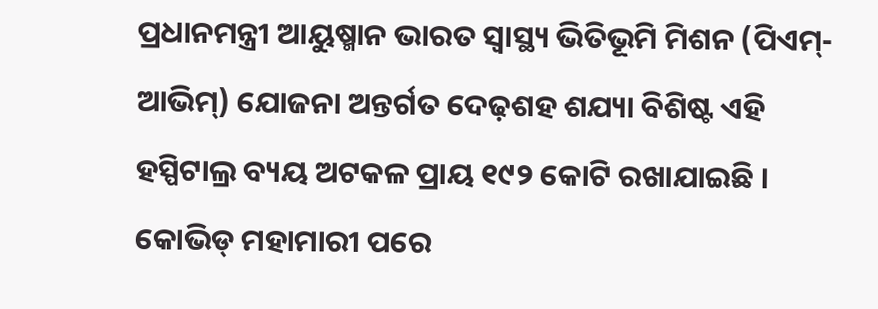ପ୍ରଧାନମନ୍ତ୍ରୀ ଆୟୁଷ୍ମାନ ଭାରତ ସ୍ୱାସ୍ଥ୍ୟ ଭିତିଭୂମି ମିଶନ (ପିଏମ୍-ଆଭିମ୍) ଯୋଜନା ଅନ୍ତର୍ଗତ ଦେଢ଼ଶହ ଶଯ୍ୟା ବିଶିଷ୍ଟ ଏହି ହସ୍ପିଟାଲ୍ର ବ୍ୟୟ ଅଟକଳ ପ୍ରାୟ ୧୯୨ କୋଟି ରଖାଯାଇଛି । କୋଭିଡ୍ ମହାମାରୀ ପରେ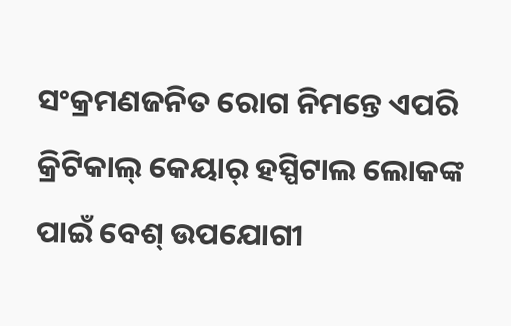ସଂକ୍ରମଣଜନିତ ରୋଗ ନିମନ୍ତେ ଏପରି କ୍ରିଟିକାଲ୍ କେୟାର୍ ହସ୍ପିଟାଲ ଲୋକଙ୍କ ପାଇଁ ବେଶ୍ ଉପଯୋଗୀ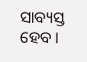ସାବ୍ୟସ୍ତ ହେବ ।